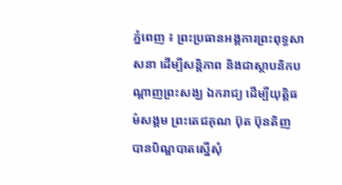ភ្នំពេញ ៖ ព្រះប្រធានអង្គការព្រះពុទ្ធសាសនា ដើម្បីសន្តិភាព និងជាស្ថាបនិកបណ្តាញព្រះសង្ឃ ឯករាជ្យ ដើម្បីយុត្តិធម៌សង្គម ព្រះតេជគុណ ប៊ុត ប៊ុនតិញ បានបិណ្ឌបាតស្នើសុំ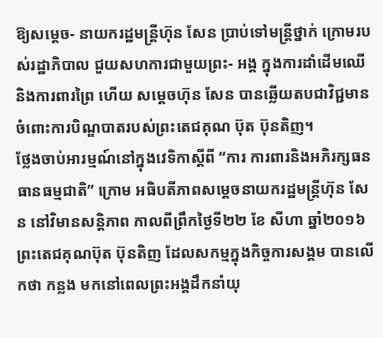ឱ្យសម្តេច- នាយករដ្ឋមន្ត្រីហ៊ុន សែន ប្រាប់ទៅមន្ត្រីថ្នាក់ ក្រោមរបស់រដ្ឋាភិបាល ជួយសហការជាមួយព្រះ- អង្គ ក្នុងការដាំដើមឈើ និងការពារព្រៃ ហើយ សម្តេចហ៊ុន សែន បានឆ្លើយតបជាវិជ្ជមាន ចំពោះការបិណ្ឌបាតរបស់ព្រះតេជគុណ ប៊ុត ប៊ុនតិញ។
ថ្លែងចាប់អារម្មណ៍នៅក្នុងវេទិកាស្តីពី “ការ ការពារនិងអភិរក្សធនធានធម្មជាតិ” ក្រោម អធិបតីភាពសម្តេចនាយករដ្ឋមន្ត្រីហ៊ុន សែន នៅវិមានសន្តិភាព កាលពីព្រឹកថ្ងៃទី២២ ខែ សីហា ឆ្នាំ២០១៦ព្រះតេជគុណប៊ុត ប៊ុនតិញ ដែលសកម្មក្នុងកិច្ចការសង្គម បានលើកថា កន្លង មកនៅពេលព្រះអង្គដឹកនាំយុ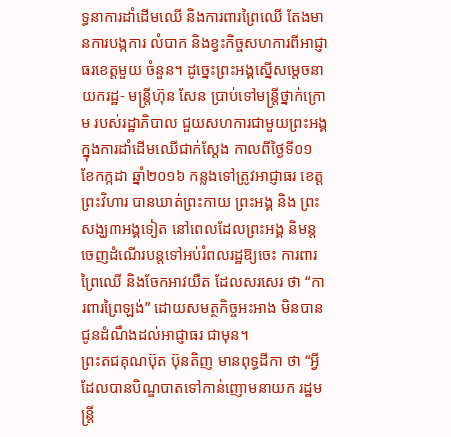ទ្ធនាការដាំដើមឈើ និងការពារព្រៃឈើ តែងមានការបង្កការ លំបាក និងខ្វះកិច្ចសហការពីអាជ្ញាធរខេត្តមួយ ចំនួន។ ដូច្នេះព្រះអង្គស្នើសម្តេចនាយករដ្ឋ- មន្ត្រីហ៊ុន សែន ប្រាប់ទៅមន្ត្រីថ្នាក់ក្រោម របស់រដ្ឋាភិបាល ជួយសហការជាមួយព្រះអង្គ ក្នុងការដាំដើមឈើជាក់ស្តែង កាលពីថ្ងៃទី០១ ខែកក្កដា ឆ្នាំ២០១៦ កន្លងទៅត្រូវអាជ្ញាធរ ខេត្តព្រះវិហារ បានឃាត់ព្រះកាយ ព្រះអង្គ និង ព្រះសង្ឃ៣អង្គទៀត នៅពេលដែលព្រះអង្គ និមន្តចេញដំណើរបន្តទៅអប់រំពលរដ្ឋឱ្យចេះ ការពារព្រៃឈើ និងចែកអាវយឺត ដែលសរសេរ ថា “ការពារព្រៃឡង់” ដោយសមត្ថកិច្ចអះអាង មិនបានជូនដំណឹងដល់អាជ្ញាធរ ជាមុន។
ព្រះតជគុណប៊ុត ប៊ុនតិញ មានពុទ្ធដីកា ថា “អ្វីដែលបានបិណ្ឌបាតទៅកាន់ញោមនាយក រដ្ឋមន្ត្រី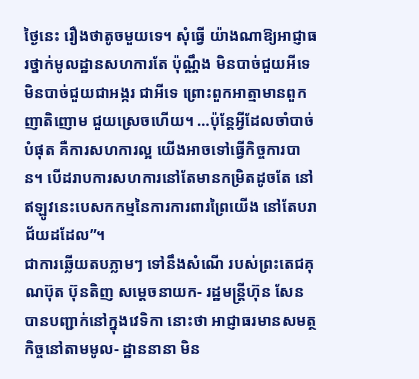ថ្ងៃនេះ រឿងថាតូចមួយទេ។ សុំធ្វើ យ៉ាងណាឱ្យអាជ្ញាធរថ្នាក់មូលដ្ឋានសហការតែ ប៉ុណ្ណឹង មិនបាច់ជួយអីទេ មិនបាច់ជួយជាអង្ករ ជាអីទេ ព្រោះពួកអាត្មាមានពួកញាតិញោម ជួយស្រេចហើយ។ …ប៉ុន្តែអ្វីដែលចាំបាច់បំផុត គឺការសហការល្អ យើងអាចទៅធ្វើកិច្ចការបាន។ បើដរាបការសហការនៅតែមានកម្រិតដូចតែ នៅឥឡូវនេះបេសកកម្មនៃការការពារព្រៃយើង នៅតែបរាជ័យដដែល”។
ជាការឆ្លើយតបភ្លាមៗ ទៅនឹងសំណើ របស់ព្រះតេជគុណប៊ុត ប៊ុនតិញ សម្តេចនាយក- រដ្ឋមន្ត្រីហ៊ុន សែន បានបញ្ជាក់នៅក្នុងវេទិកា នោះថា អាជ្ញាធរមានសមត្ថកិច្ចនៅតាមមូល- ដ្ឋាននានា មិន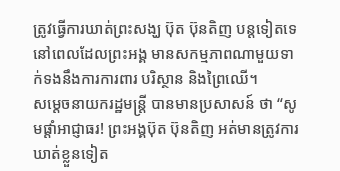ត្រូវធ្វើការឃាត់ព្រះសង្ឃ ប៊ុត ប៊ុនតិញ បន្តទៀតទេ នៅពេលដែលព្រះអង្គ មានសកម្មភាពណាមួយទាក់ទងនឹងការការពារ បរិស្ថាន និងព្រៃឈើ។
សម្តេចនាយករដ្ឋមន្ត្រី បានមានប្រសាសន៍ ថា “សូមផ្តាំអាជ្ញាធរ! ព្រះអង្គប៊ុត ប៊ុនតិញ អត់មានត្រូវការឃាត់ខ្លួនទៀត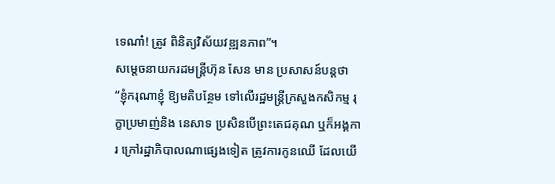ទេណា៎! ត្រូវ ពិនិត្យវិស័យវឌ្ឍនភាព”។
សម្តេចនាយករដមន្ត្រីហ៊ុន សែន មាន ប្រសាសន៍បន្តថា “ខ្ញុំករុណាខ្ញុំ ឱ្យមតិបន្ថែម ទៅលើរដ្ឋមន្ត្រីក្រសួងកសិកម្ម រុក្ខាប្រមាញ់និង នេសាទ ប្រសិនបើព្រះតេជគុណ ឬក៏អង្គការ ក្រៅរដ្ឋាភិបាលណាផ្សេងទៀត ត្រូវការកូនឈើ ដែលយើ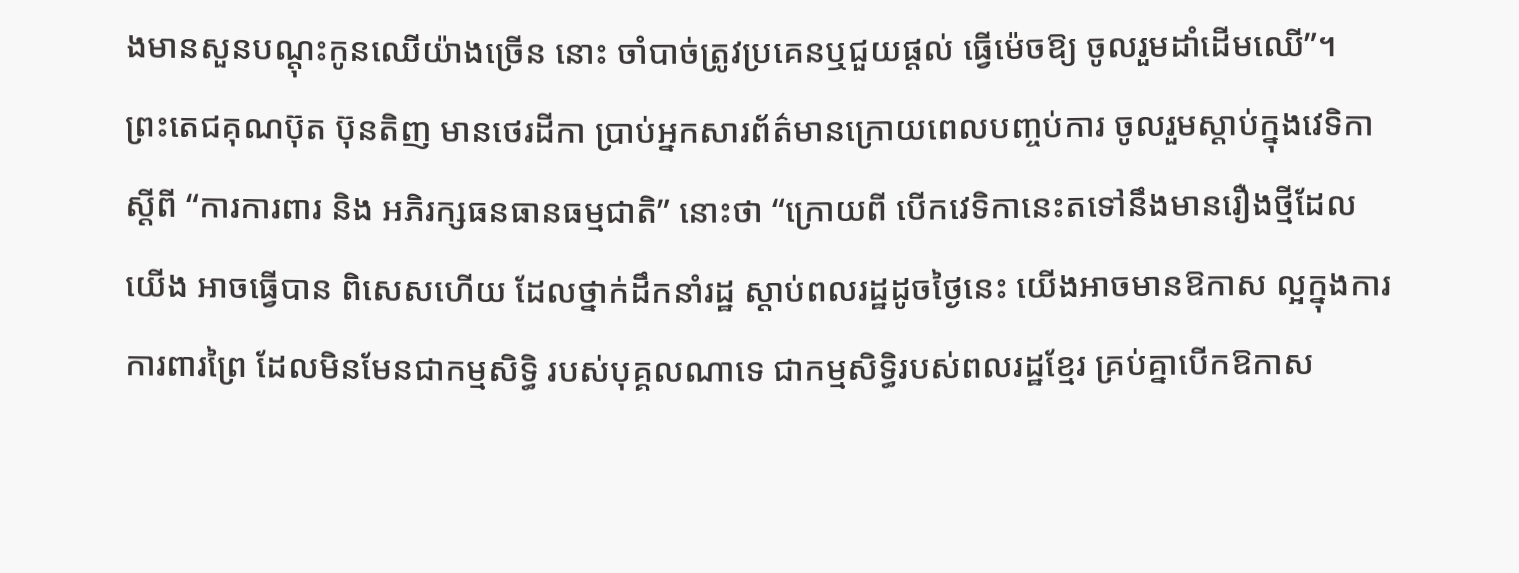ងមានសួនបណ្តុះកូនឈើយ៉ាងច្រើន នោះ ចាំបាច់ត្រូវប្រគេនឬជួយផ្តល់ ធ្វើម៉េចឱ្យ ចូលរួមដាំដើមឈើ”។
ព្រះតេជគុណប៊ុត ប៊ុនតិញ មានថេរដីកា ប្រាប់អ្នកសារព័ត៌មានក្រោយពេលបញ្ចប់ការ ចូលរួមស្តាប់ក្នុងវេទិកា ស្តីពី “ការការពារ និង អភិរក្សធនធានធម្មជាតិ” នោះថា “ក្រោយពី បើកវេទិកានេះតទៅនឹងមានរឿងថ្មីដែលយើង អាចធ្វើបាន ពិសេសហើយ ដែលថ្នាក់ដឹកនាំរដ្ឋ ស្តាប់ពលរដ្ឋដូចថ្ងៃនេះ យើងអាចមានឱកាស ល្អក្នុងការការពារព្រៃ ដែលមិនមែនជាកម្មសិទ្ធិ របស់បុគ្គលណាទេ ជាកម្មសិទ្ធិរបស់ពលរដ្ឋខ្មែរ គ្រប់គ្នាបើកឱកាស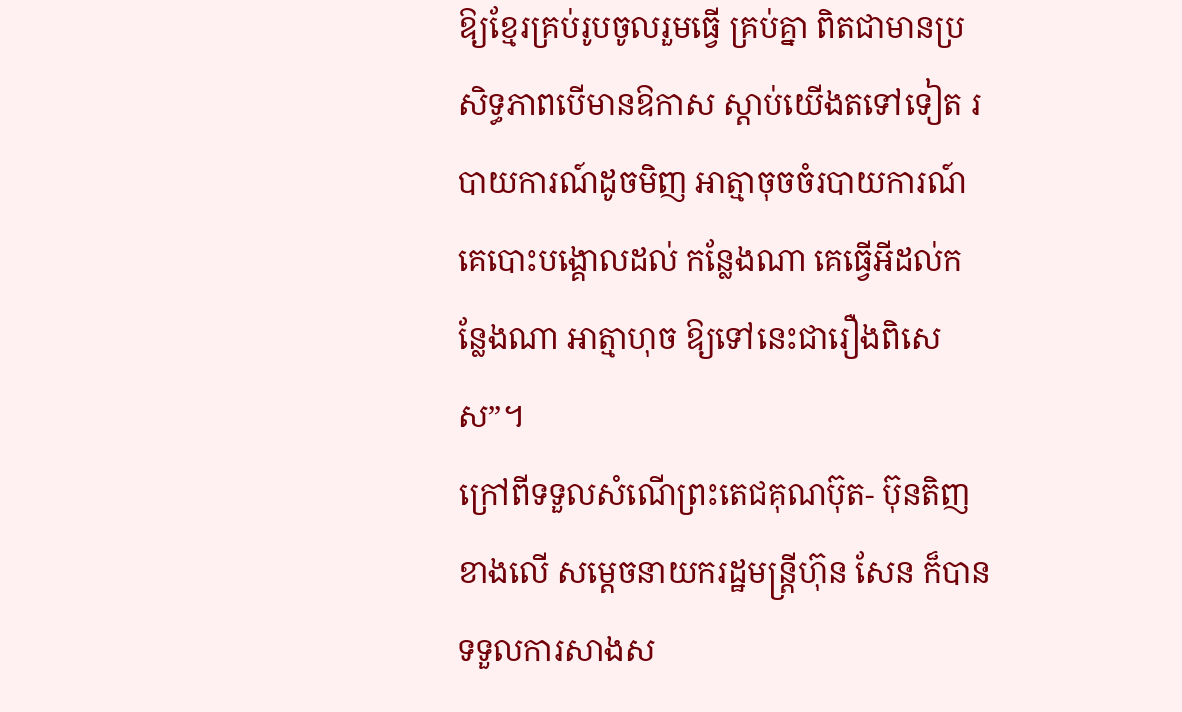ឱ្យខ្មែរគ្រប់រូបចូលរួមធ្វើ គ្រប់គ្នា ពិតជាមានប្រសិទ្ធភាពបើមានឱកាស ស្តាប់យើងតទៅទៀត របាយការណ៍ដូចមិញ អាត្មាចុចចំរបាយការណ៍គេបោះបង្គោលដល់ កន្លែងណា គេធ្វើអីដល់កន្លែងណា អាត្មាហុច ឱ្យទៅនេះជារឿងពិសេស”។
ក្រៅពីទទួលសំណើព្រះតេជគុណប៊ុត- ប៊ុនតិញ ខាងលើ សម្តេចនាយករដ្ឋមន្ត្រីហ៊ុន សែន ក៏បានទទួលការសាងស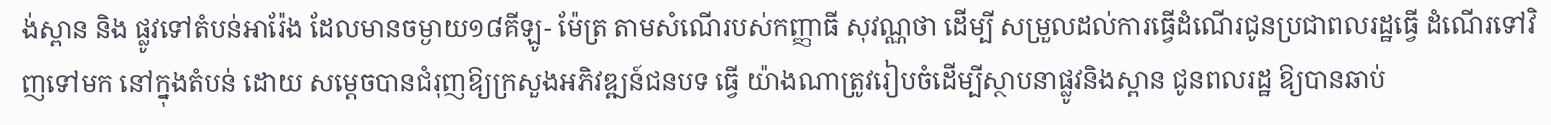ង់ស្ពាន និង ផ្លូវទៅតំបន់អារ៉ែង ដែលមានចម្ងាយ១៨គីឡូ- ម៉ែត្រ តាមសំណើរបស់កញ្ញាធី សុវណ្ណថា ដើម្បី សម្រួលដល់ការធ្វើដំណើរជូនប្រជាពលរដ្ឋធ្វើ ដំណើរទៅវិញទៅមក នៅក្នុងតំបន់ ដោយ សម្តេចបានជំរុញឱ្យក្រសួងអភិវឌ្ឍន៍ជនបទ ធ្វើ យ៉ាងណាត្រូវរៀបចំដើម្បីស្ថាបនាផ្លូវនិងស្ពាន ជូនពលរដ្ឋ ឱ្យបានឆាប់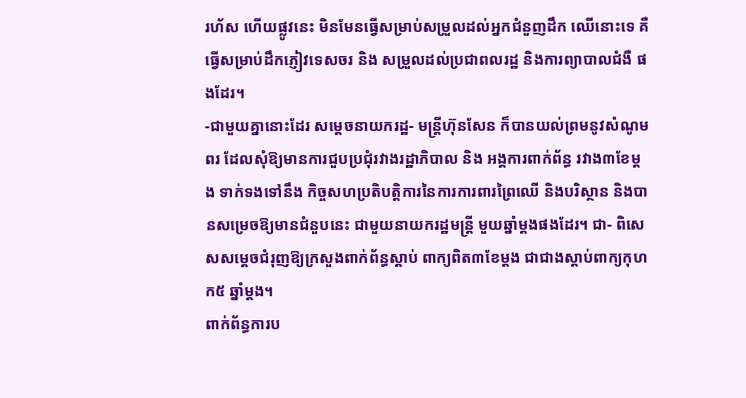រហ័ស ហើយផ្លូវនេះ មិនមែនធ្វើសម្រាប់សម្រួលដល់អ្នកជំនួញដឹក ឈើនោះទេ គឺធ្វើសម្រាប់ដឹកភ្ញៀវទេសចរ និង សម្រួលដល់ប្រជាពលរដ្ឋ និងការព្យាបាលជំងឺ ផងដែរ។
-ជាមួយគ្នានោះដែរ សម្តេចនាយករដ្ឋ- មន្ត្រីហ៊ុនសែន ក៏បានយល់ព្រមនូវសំណូមពរ ដែលសុំឱ្យមានការជួបប្រជុំរវាងរដ្ឋាភិបាល និង អង្គការពាក់ព័ន្ធ រវាង៣ខែម្តង ទាក់ទងទៅនឹង កិច្ចសហប្រតិបត្តិការនៃការការពារព្រៃឈើ និងបរិស្ថាន និងបានសម្រេចឱ្យមានជំនួបនេះ ជាមួយនាយករដ្ឋមន្ត្រី មួយឆ្នាំម្តងផងដែរ។ ជា- ពិសេសសម្តេចជំរុញឱ្យក្រសួងពាក់ព័ន្ធស្តាប់ ពាក្យពិត៣ខែម្តង ជាជាងស្តាប់ពាក្យកុហក៥ ឆ្នាំម្តង។
ពាក់ព័ន្ធការប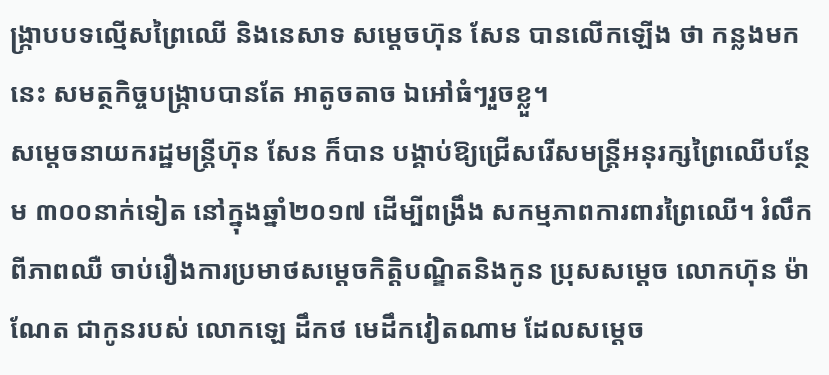ង្ក្រាបបទល្មើសព្រៃឈើ និងនេសាទ សម្តេចហ៊ុន សែន បានលើកឡើង ថា កន្លងមកនេះ សមត្ថកិច្ចបង្ក្រាបបានតែ អាតូចតាច ឯអៅធំៗរួចខ្លួ។
សម្តេចនាយករដ្ឋមន្ត្រីហ៊ុន សែន ក៏បាន បង្គាប់ឱ្យជ្រើសរើសមន្ត្រីអនុរក្សព្រៃឈើបន្ថែម ៣០០នាក់ទៀត នៅក្នុងឆ្នាំ២០១៧ ដើម្បីពង្រឹង សកម្មភាពការពារព្រៃឈើ។ រំលឹកពីភាពឈឺ ចាប់រឿងការប្រមាថសម្តេចកិត្តិបណ្ឌិតនិងកូន ប្រុសសម្តេច លោកហ៊ុន ម៉ាណែត ជាកូនរបស់ លោកឡេ ដឹកថ មេដឹកវៀតណាម ដែលសម្តេច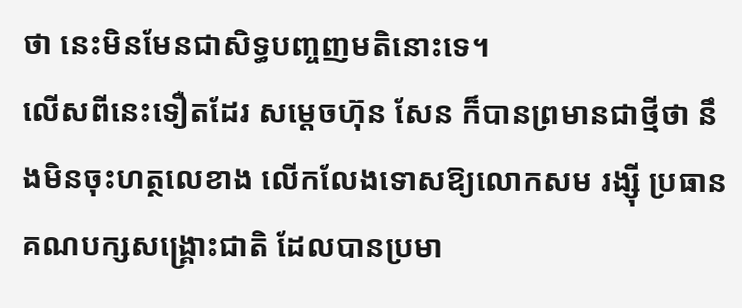ថា នេះមិនមែនជាសិទ្ធបញ្ចញមតិនោះទេ។
លើសពីនេះទឿតដែរ សម្តេចហ៊ុន សែន ក៏បានព្រមានជាថ្មីថា នឹងមិនចុះហត្ថលេខាង លើកលែងទោសឱ្យលោកសម រង្ស៊ី ប្រធាន គណបក្សសង្គ្រោះជាតិ ដែលបានប្រមា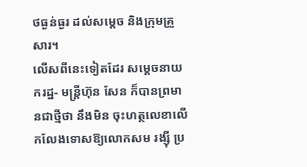ថធ្ងន់ធ្ងរ ដល់សម្តេច និងក្រុមគ្រួសារ។
លើសពីនេះទៀតដែរ សម្តេចនាយករដ្ឋ- មន្ត្រីហ៊ុន សែន ក៏បានព្រមានជាថ្មីថា នឹងមិន ចុះហត្ថលេខាលើកលែងទោសឱ្យលោកសម រង្ស៊ី ប្រ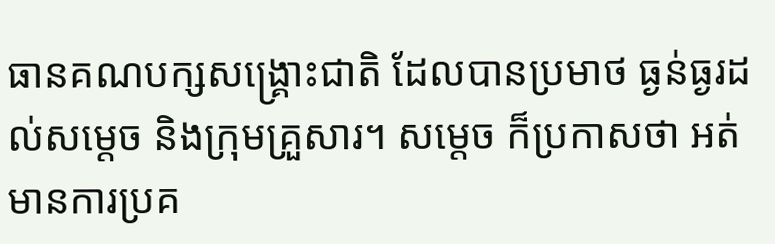ធានគណបក្សសង្គ្រោះជាតិ ដែលបានប្រមាថ ធ្ងន់ធ្ងរដល់សម្តេច និងក្រុមគ្រួសារ។ សម្តេច ក៏ប្រកាសថា អត់មានការប្រគ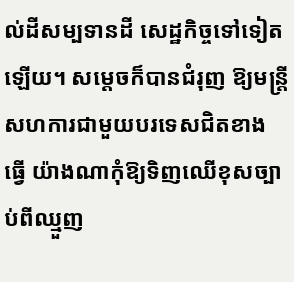ល់ដីសម្បទានដី សេដ្ឋកិច្ចទៅទៀតឡើយ។ សម្តេចក៏បានជំរុញ ឱ្យមន្ត្រីសហការជាមួយបរទេសជិតខាង ធ្វើ យ៉ាងណាកុំឱ្យទិញឈើខុសច្បាប់ពីឈ្មួញ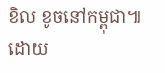ខិល ខូចនៅកម្ពុជា៕
ដោយ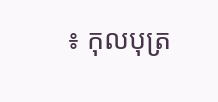៖ កុលបុត្រ